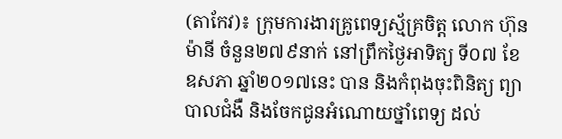(តាកែវ)៖ ក្រុមការងារគ្រូពេទ្យស្ម័គ្រចិត្ត លោក ហ៊ុន ម៉ានី ចំនួន២៧៩នាក់ នៅព្រឹកថ្ងៃអាទិត្យ ទី០៧ ខែឧសភា ឆ្នាំ២០១៧នេះ បាន និងកំពុងចុះពិនិត្យ ព្យាបាលជំងឺ និងចែកជូនអំណោយថ្នាំពេទ្យ ដល់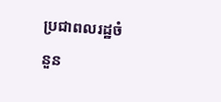ប្រជាពលរដ្ឋចំនួន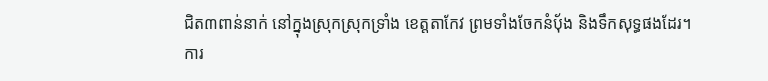ជិត៣ពាន់នាក់ នៅក្នុងស្រុកស្រុកទ្រាំង ខេត្តតាកែវ ព្រមទាំងចែកនំបុ័ង និងទឹកសុទ្ធផងដែរ។
ការ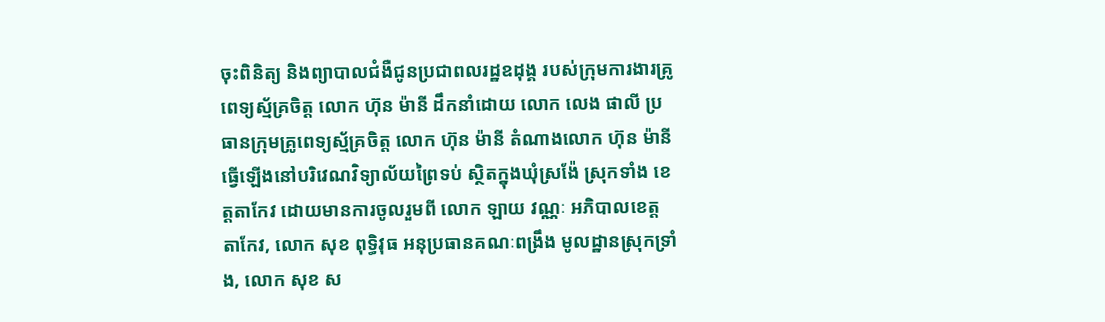ចុះពិនិត្យ និងព្យាបាលជំងឺជូនប្រជាពលរដ្ឋឧដុង្គ របស់ក្រុមការងារគ្រូពេទ្យស្ម័គ្រចិត្ត លោក ហ៊ុន ម៉ានី ដឹកនាំដោយ លោក លេង ផាលី ប្រធានក្រុមគ្រូពេទ្យស្ម័គ្រចិត្ត លោក ហ៊ុន ម៉ានី តំណាងលោក ហ៊ុន ម៉ានី ធ្វើឡើងនៅបរិវេណវិទ្យាល័យព្រៃទប់ ស្ថិតក្នុងឃុំស្រង៉ែ ស្រុកទាំង ខេត្តតាកែវ ដោយមានការចូលរួមពី លោក ឡាយ វណ្ណៈ អភិបាលខេត្តតាកែវ, លោក សុខ ពុទ្ធិវុធ អនុប្រធានគណៈពង្រឹង មូលដ្ឋានស្រុកទ្រាំង, លោក សុខ ស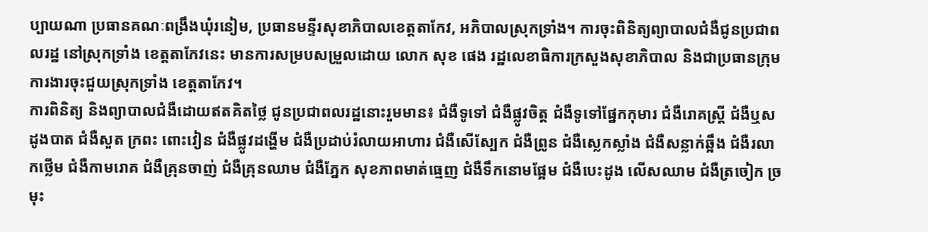ប្បាយណា ប្រធានគណៈពង្រឹងឃុំរនៀម, ប្រធានមន្ទីរសុខាភិបាលខេត្តតាកែវ, អភិបាលស្រុកទ្រាំង។ ការចុះពិនិត្យព្យាបាលជំងឺជូនប្រជាពលរដ្ឋ នៅស្រុកទ្រាំង ខេត្តតាកែវនេះ មានការសម្របសម្រួលដោយ លោក សុខ ផេង រដ្ឋលេខាធិការក្រសួងសុខាភិបាល និងជាប្រធានក្រុមការងារចុះជួយស្រុកទ្រាំង ខេត្តតាកែវ។
ការពិនិត្យ និងព្យាបាលជំងឺដោយឥតគិតថ្លៃ ជូនប្រជាពលរដ្ឋនោះរួមមាន៖ ជំងឺទូទៅ ជំងឺផ្លូវចិត្ត ជំងឺទូទៅផ្នែកកុមារ ជំងឺរោគស្ត្រី ជំងឺឬសដូងបាត ជំងឺសួត ក្រពះ ពោះវៀន ជំងឺផ្លូវដង្ហើម ជំងឺប្រដាប់រំលាយអាហារ ជំងឺសើស្បែក ជំងឺព្រូន ជំងឺស្លេកស្លាំង ជំងឺសន្លាក់ឆ្អឹង ជំងឺរលាកថ្លើម ជំងឺកាមរោគ ជំងឺគ្រុនចាញ់ ជំងឺគ្រុនឈាម ជំងឺភ្នែក សុខភាពមាត់ធ្មេញ ជំងឺទឹកនោមផ្អែម ជំងឺបេះដូង លើសឈាម ជំងឺត្រចៀក ច្រមុះ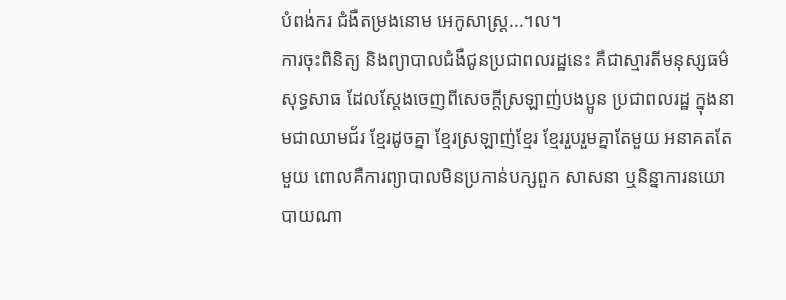បំពង់ករ ជំងឺតម្រងនោម អេកូសាស្ត្រ...។ល។
ការចុះពិនិត្យ និងព្យាបាលជំងឺជូនប្រជាពលរដ្ឋនេះ គឺជាស្មារតីមនុស្សធម៌សុទ្ធសាធ ដែលស្តែងចេញពីសេចក្តីស្រឡាញ់បងប្អូន ប្រជាពលរដ្ឋ ក្នុងនាមជាឈាមជ័រ ខ្មែរដូចគ្នា ខ្មែរស្រឡាញ់ខ្មែរ ខ្មែររួបរួមគ្នាតែមួយ អនាគតតែមួយ ពោលគឺការព្យាបាលមិនប្រកាន់បក្សពួក សាសនា ឬនិន្នាការនយោបាយណា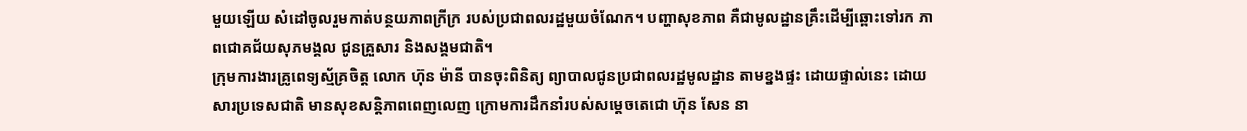មួយឡើយ សំដៅចូលរួមកាត់បន្ថយភាពក្រីក្រ របស់ប្រជាពលរដ្ឋមួយចំណែក។ បញ្ហាសុខភាព គឺជាមូលដ្ឋានគ្រឹះដើម្បីឆ្ពោះទៅរក ភាពជោគជ័យសុភមង្គល ជូនគ្រួសារ និងសង្គមជាតិ។
ក្រុមការងារគ្រូពេទ្យស្ម័គ្រចិត្ត លោក ហ៊ុន ម៉ានី បានចុះពិនិត្យ ព្យាបាលជូនប្រជាពលរដ្ឋមូលដ្ឋាន តាមខ្នងផ្ទះ ដោយផ្ទាល់នេះ ដោយសារប្រទេសជាតិ មានសុខសន្តិភាពពេញលេញ ក្រោមការដឹកនាំរបស់សម្តេចតេជោ ហ៊ុន សែន នា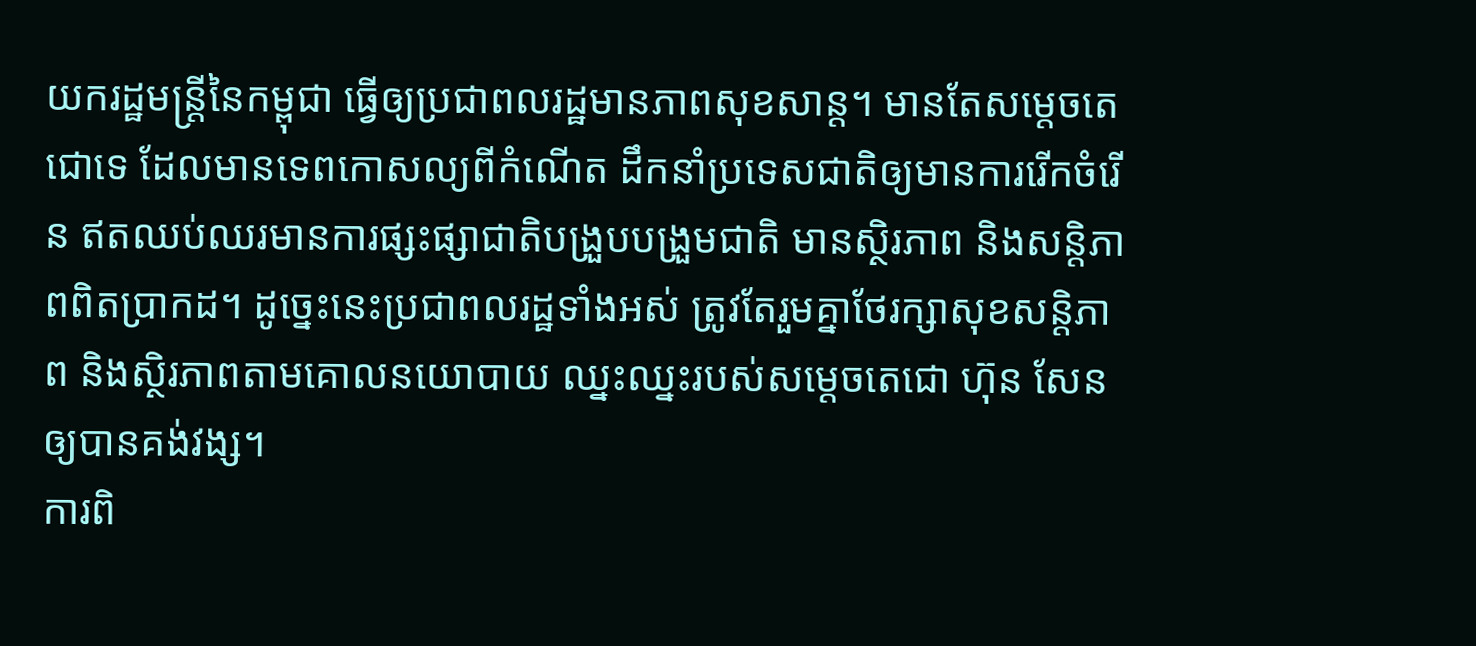យករដ្ឋមន្ត្រីនៃកម្ពុជា ធ្វើឲ្យប្រជាពលរដ្ឋមានភាពសុខសាន្ត។ មានតែសម្តេចតេជោទេ ដែលមានទេពកោសល្យពីកំណើត ដឹកនាំប្រទេសជាតិឲ្យមានការរើកចំរើន ឥតឈប់ឈរមានការផ្សះផ្សាជាតិបង្រួបបង្រួមជាតិ មានស្ថិរភាព និងសន្តិភាពពិតប្រាកដ។ ដូច្នេះនេះប្រជាពលរដ្ឋទាំងអស់ ត្រូវតែរួមគ្នាថែរក្សាសុខសន្តិភាព និងស្ថិរភាពតាមគោលនយោបាយ ឈ្នះឈ្នះរបស់សម្តេចតេជោ ហ៊ុន សែន ឲ្យបានគង់វង្ស។
ការពិ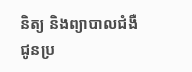និត្យ និងព្យាបាលជំងឺជូនប្រ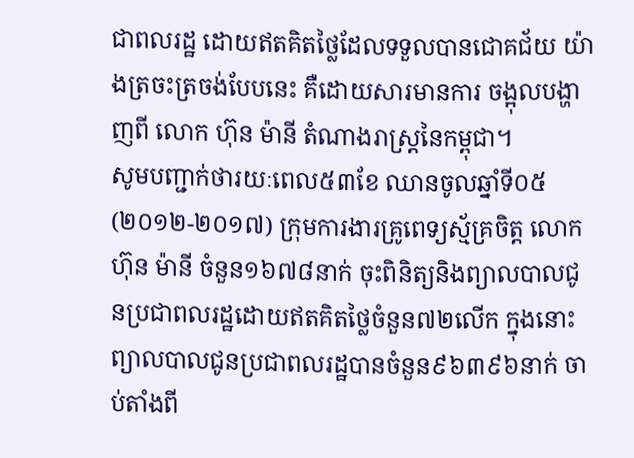ជាពលរដ្ឋ ដោយឥតគិតថ្លៃដែលទទួលបានជោគជ័យ យ៉ាងត្រចះត្រចង់បែបនេះ គឺដោយសារមានការ ចង្អុលបង្ហាញពី លោក ហ៊ុន ម៉ានី តំណាងរាស្ត្រនៃកម្ពុជា។
សូមបញ្ជាក់ថារយៈពេល៥៣ខែ ឈានចូលឆ្នាំទី០៥ (២០១២-២០១៧) ក្រុមការងារគ្រូពេទ្យស្ម័គ្រចិត្ត លោក ហ៊ុន ម៉ានី ចំនួន១៦៧៨នាក់ ចុះពិនិត្យនិងព្យាលបាលជូនប្រជាពលរដ្ឋដោយឥតគិតថ្លៃចំនួន៧២លើក ក្នុងនោះព្យាលបាលជូនប្រជាពលរដ្ឋបានចំនួន៩៦៣៩៦នាក់ ចាប់តាំងពី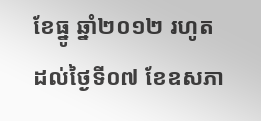ខែធ្នូ ឆ្នាំ២០១២ រហូតដល់ថ្ងៃទី០៧ ខែឧសភា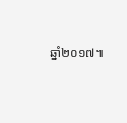ឆ្នាំ២០១៧៕